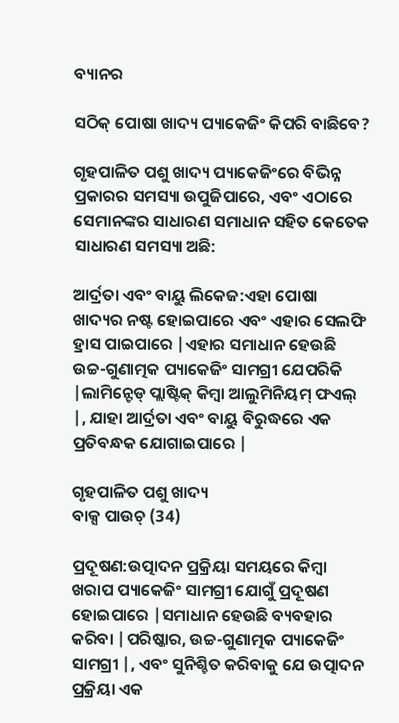ବ୍ୟାନର

ସଠିକ୍ ପୋଷା ଖାଦ୍ୟ ପ୍ୟାକେଜିଂ କିପରି ବାଛିବେ?

ଗୃହପାଳିତ ପଶୁ ଖାଦ୍ୟ ପ୍ୟାକେଜିଂରେ ବିଭିନ୍ନ ପ୍ରକାରର ସମସ୍ୟା ଉପୁଜିପାରେ, ଏବଂ ଏଠାରେ ସେମାନଙ୍କର ସାଧାରଣ ସମାଧାନ ସହିତ କେତେକ ସାଧାରଣ ସମସ୍ୟା ଅଛି:

ଆର୍ଦ୍ରତା ଏବଂ ବାୟୁ ଲିକେଜ:ଏହା ପୋଷା ଖାଦ୍ୟର ନଷ୍ଟ ହୋଇପାରେ ଏବଂ ଏହାର ସେଲଫି ହ୍ରାସ ପାଇପାରେ |ଏହାର ସମାଧାନ ହେଉଛି ଉଚ୍ଚ-ଗୁଣାତ୍ମକ ପ୍ୟାକେଜିଂ ସାମଗ୍ରୀ ଯେପରିକି |ଲାମିନ୍ଟେଡ୍ ପ୍ଲାଷ୍ଟିକ୍ କିମ୍ବା ଆଲୁମିନିୟମ୍ ଫଏଲ୍ |, ଯାହା ଆର୍ଦ୍ରତା ଏବଂ ବାୟୁ ବିରୁଦ୍ଧରେ ଏକ ପ୍ରତିବନ୍ଧକ ଯୋଗାଇପାରେ |

ଗୃହପାଳିତ ପଶୁ ଖାଦ୍ୟ
ବାକ୍ସ ପାଉଚ୍ (34)

ପ୍ରଦୂଷଣ:ଉତ୍ପାଦନ ପ୍ରକ୍ରିୟା ସମୟରେ କିମ୍ବା ଖରାପ ପ୍ୟାକେଜିଂ ସାମଗ୍ରୀ ଯୋଗୁଁ ପ୍ରଦୂଷଣ ହୋଇପାରେ |ସମାଧାନ ହେଉଛି ବ୍ୟବହାର କରିବା |ପରିଷ୍କାର, ଉଚ୍ଚ-ଗୁଣାତ୍ମକ ପ୍ୟାକେଜିଂ ସାମଗ୍ରୀ |, ଏବଂ ସୁନିଶ୍ଚିତ କରିବାକୁ ଯେ ଉତ୍ପାଦନ ପ୍ରକ୍ରିୟା ଏକ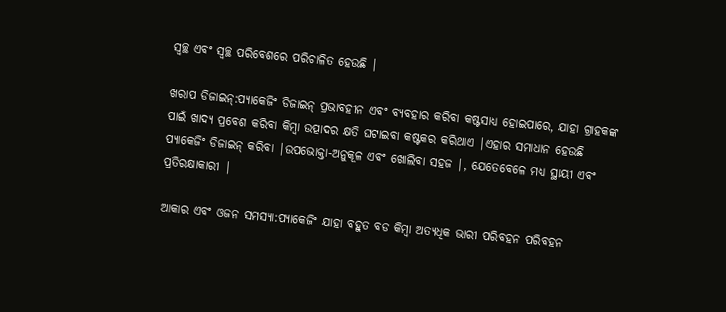ସ୍ୱଚ୍ଛ ଏବଂ ସ୍ୱଚ୍ଛ ପରିବେଶରେ ପରିଚାଳିତ ହେଉଛି |

ଖରାପ ଡିଜାଇନ୍:ପ୍ୟାକେଜିଂ ଡିଜାଇନ୍ ପ୍ରଭାବହୀନ ଏବଂ ବ୍ୟବହାର କରିବା କଷ୍ଟସାଧ୍ୟ ହୋଇପାରେ, ଯାହା ଗ୍ରାହକଙ୍କ ପାଇଁ ଖାଦ୍ୟ ପ୍ରବେଶ କରିବା କିମ୍ବା ଉତ୍ପାଦର କ୍ଷତି ଘଟାଇବା କଷ୍ଟକର କରିଥାଏ |ଏହାର ସମାଧାନ ହେଉଛି ପ୍ୟାକେଜିଂ ଡିଜାଇନ୍ କରିବା |ଉପଭୋକ୍ତା-ଅନୁକୂଳ ଏବଂ ଖୋଲିବା ସହଜ |, ଯେତେବେଳେ ମଧ୍ୟ ସ୍ଥାୟୀ ଏବଂ ପ୍ରତିରକ୍ଷାକାରୀ |

ଆକାର ଏବଂ ଓଜନ ସମସ୍ୟା:ପ୍ୟାକେଜିଂ ଯାହା ବହୁତ ବଡ କିମ୍ବା ଅତ୍ୟଧିକ ଭାରୀ ପରିବହନ ପରିବହନ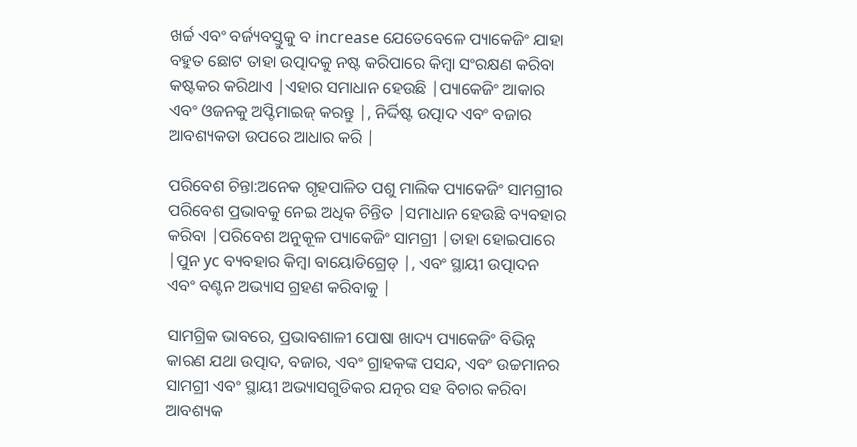ଖର୍ଚ୍ଚ ଏବଂ ବର୍ଜ୍ୟବସ୍ତୁକୁ ବ increase ଯେତେବେଳେ ପ୍ୟାକେଜିଂ ଯାହା ବହୁତ ଛୋଟ ତାହା ଉତ୍ପାଦକୁ ନଷ୍ଟ କରିପାରେ କିମ୍ବା ସଂରକ୍ଷଣ କରିବା କଷ୍ଟକର କରିଥାଏ |ଏହାର ସମାଧାନ ହେଉଛି |ପ୍ୟାକେଜିଂ ଆକାର ଏବଂ ଓଜନକୁ ଅପ୍ଟିମାଇଜ୍ କରନ୍ତୁ |, ନିର୍ଦ୍ଦିଷ୍ଟ ଉତ୍ପାଦ ଏବଂ ବଜାର ଆବଶ୍ୟକତା ଉପରେ ଆଧାର କରି |

ପରିବେଶ ଚିନ୍ତା:ଅନେକ ଗୃହପାଳିତ ପଶୁ ମାଲିକ ପ୍ୟାକେଜିଂ ସାମଗ୍ରୀର ପରିବେଶ ପ୍ରଭାବକୁ ନେଇ ଅଧିକ ଚିନ୍ତିତ |ସମାଧାନ ହେଉଛି ବ୍ୟବହାର କରିବା |ପରିବେଶ ଅନୁକୂଳ ପ୍ୟାକେଜିଂ ସାମଗ୍ରୀ |ତାହା ହୋଇପାରେ |ପୁନ yc ବ୍ୟବହାର କିମ୍ବା ବାୟୋଡିଗ୍ରେଡ୍ |, ଏବଂ ସ୍ଥାୟୀ ଉତ୍ପାଦନ ଏବଂ ବଣ୍ଟନ ଅଭ୍ୟାସ ଗ୍ରହଣ କରିବାକୁ |

ସାମଗ୍ରିକ ଭାବରେ, ପ୍ରଭାବଶାଳୀ ପୋଷା ଖାଦ୍ୟ ପ୍ୟାକେଜିଂ ବିଭିନ୍ନ କାରଣ ଯଥା ଉତ୍ପାଦ, ବଜାର, ଏବଂ ଗ୍ରାହକଙ୍କ ପସନ୍ଦ, ଏବଂ ଉଚ୍ଚମାନର ସାମଗ୍ରୀ ଏବଂ ସ୍ଥାୟୀ ଅଭ୍ୟାସଗୁଡିକର ଯତ୍ନର ସହ ବିଚାର କରିବା ଆବଶ୍ୟକ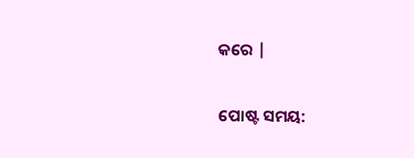କରେ |


ପୋଷ୍ଟ ସମୟ: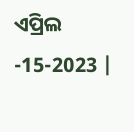ଏପ୍ରିଲ -15-2023 |